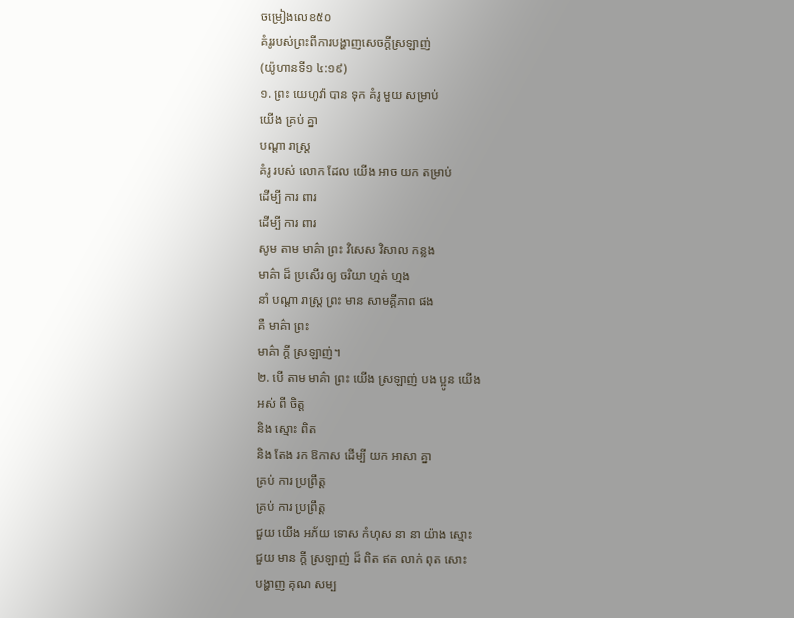ចម្រៀងលេខ៥០
គំរូរបស់ព្រះពីការបង្ហាញសេចក្ដីស្រឡាញ់
(យ៉ូហានទី១ ៤:១៩)
១. ព្រះ យេហូវ៉ា បាន ទុក គំរូ មួយ សម្រាប់
យើង គ្រប់ គ្នា
បណ្ដា រាស្ត្រ
គំរូ របស់ លោក ដែល យើង អាច យក តម្រាប់
ដើម្បី ការ ពារ
ដើម្បី ការ ពារ
សូម តាម មាគ៌ា ព្រះ វិសេស វិសាល កន្លង
មាគ៌ា ដ៏ ប្រសើរ ឲ្យ ចរិយា ហ្មត់ ហ្មង
នាំ បណ្ដា រាស្ត្រ ព្រះ មាន សាមគ្គីភាព ផង
គឺ មាគ៌ា ព្រះ
មាគ៌ា ក្ដី ស្រឡាញ់។
២. បើ តាម មាគ៌ា ព្រះ យើង ស្រឡាញ់ បង ប្អូន យើង
អស់ ពី ចិត្ត
និង ស្មោះ ពិត
និង តែង រក ឱកាស ដើម្បី យក អាសា គ្នា
គ្រប់ ការ ប្រព្រឹត្ត
គ្រប់ ការ ប្រព្រឹត្ត
ជួយ យើង អភ័យ ទោស កំហុស នា នា យ៉ាង ស្មោះ
ជួយ មាន ក្ដី ស្រឡាញ់ ដ៏ ពិត ឥត លាក់ ពុត សោះ
បង្ហាញ គុណ សម្ប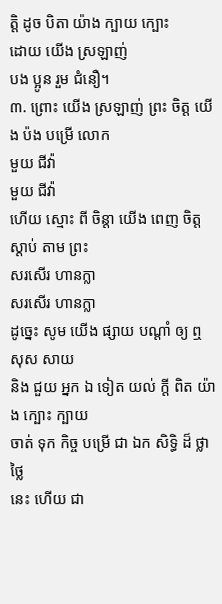ត្ដិ ដូច បិតា យ៉ាង ក្បាយ ក្បោះ
ដោយ យើង ស្រឡាញ់
បង ប្អូន រួម ជំនឿ។
៣. ព្រោះ យើង ស្រឡាញ់ ព្រះ ចិត្ត យើង ប៉ង បម្រើ លោក
មួយ ជីវ៉ា
មួយ ជីវ៉ា
ហើយ ស្មោះ ពី ចិន្ដា យើង ពេញ ចិត្ត ស្ដាប់ តាម ព្រះ
សរសើរ ហានក្លា
សរសើរ ហានក្លា
ដូច្នេះ សូម យើង ផ្សាយ បណ្ដាំ ឲ្យ ឮ សុស សាយ
និង ជួយ អ្នក ឯ ទៀត យល់ ក្ដី ពិត យ៉ាង ក្បោះ ក្បាយ
ចាត់ ទុក កិច្ច បម្រើ ជា ឯក សិទ្ធិ ដ៏ ថ្លា ថ្លៃ
នេះ ហើយ ជា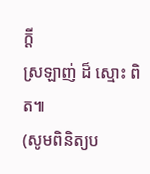ក្ដី
ស្រឡាញ់ ដ៏ ស្មោះ ពិត៕
(សូមពិនិត្យប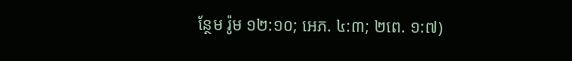ន្ថែម រ៉ូម ១២:១០; អេភ. ៤:៣; ២ពេ. ១:៧)